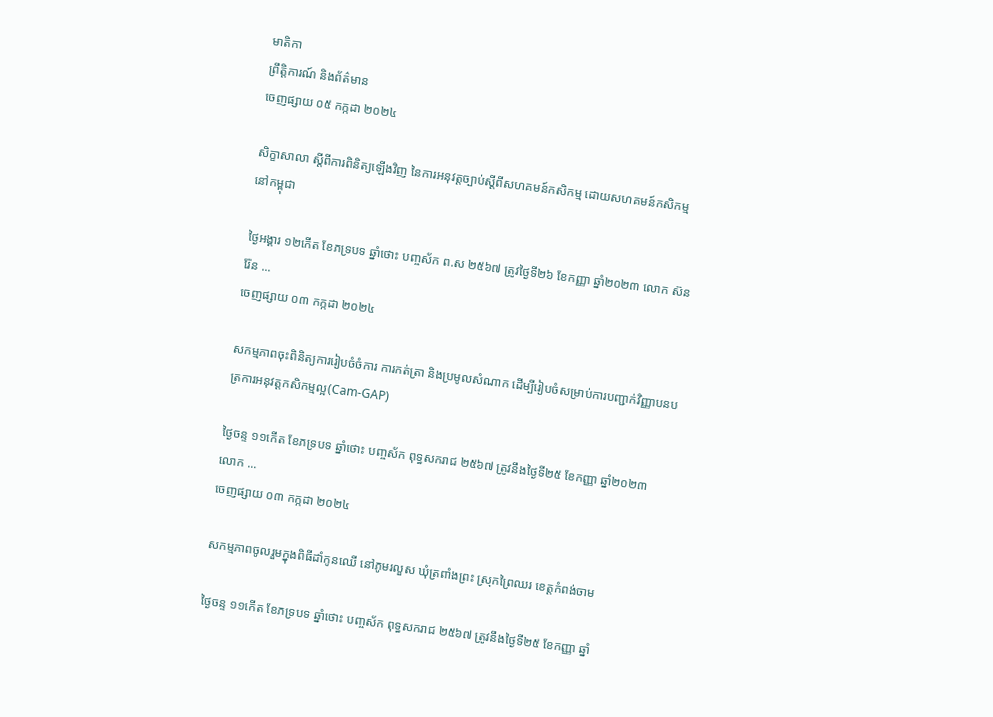មាតិកា
ព្រឹត្តិការណ៍ និងព័ត៌មាន
ចេញផ្សាយ ០៥ កក្កដា ២០២៤

សិក្ខាសាលា ស្ដីពីការពិនិត្យឡើងវិញ នៃការអនុវត្តច្បាប់ស្ដីពីសហគមន៍កសិកម្ម ដោយសហគមន៍កសិកម្មនៅកម្ពុជា

ថ្ងៃអង្គារ ១២កើត ខែភទ្របទ ឆ្នាំថោះ បញ្ចស័ក ព.ស ២៥៦៧ ត្រូវថ្ងៃទី២៦ ខែកញ្ញា ឆ្នាំ២០២៣ លោក ស៊ន រ៉ែន ...
ចេញផ្សាយ ០៣ កក្កដា ២០២៤

សកម្មភាពចុះពិនិត្យការរៀបចំចំការ ការកត់ត្រា និងប្រមូលសំណាក ដើម្បីរៀបចំសម្រាប់ការបញ្ជាក់វិញ្ញាបនបត្រការអនុវត្តកសិកម្មល្អ(Cam-GAP)

ថ្ងៃចន្ទ ១១កេីត ខែភទ្របទ ឆ្នាំថោះ បញ្ចស័ក ពុទ្ធសករាជ ២៥៦៧ ត្រូវនឹងថ្ងៃទី២៥ ខែកញ្ញា ឆ្នាំ២០២៣ លោក ...
ចេញផ្សាយ ០៣ កក្កដា ២០២៤

សកម្មភាពចូលរួមក្នុងពិធីដាំកូនឈើ នៅភូមរលួស ឃុំត្រពាំងព្រះ ស្រុកព្រៃឈរ ខេត្តកំពង់ចាម

ថ្ងៃចន្ទ ១១កេីត ខែភទ្របទ ឆ្នាំថោះ បញ្ចស័ក ពុទ្ធសករាជ ២៥៦៧ ត្រូវនឹងថ្ងៃទី២៥ ខែកញ្ញា ឆ្នាំ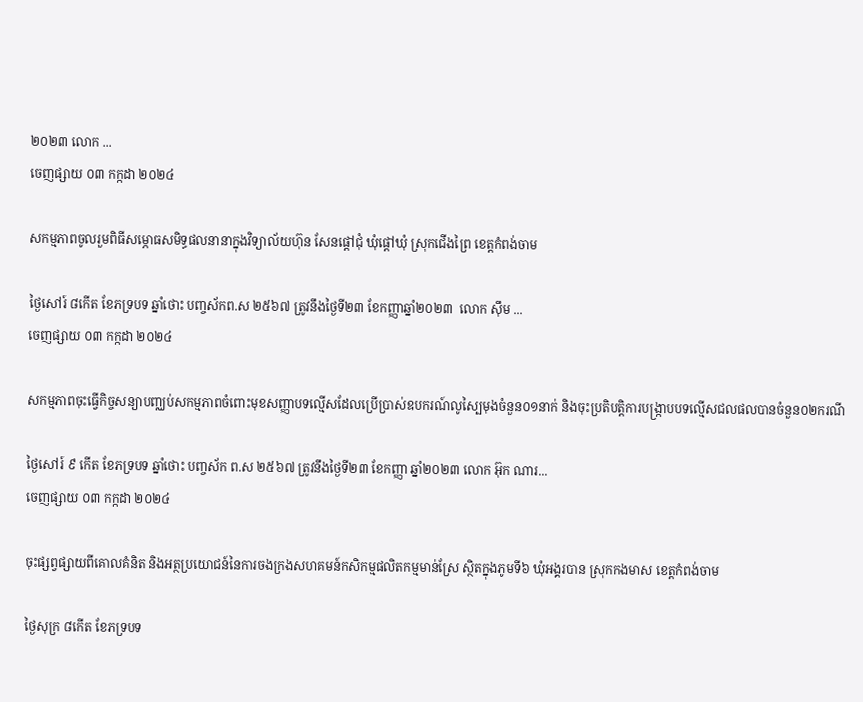២០២៣ លោក ...
ចេញផ្សាយ ០៣ កក្កដា ២០២៤

សកម្មភាពចូលរួមពិធីសម្ភោធសមិទ្ធផលនានាក្នុងវិទ្យាល័យហ៊ុន សែនផ្តៅជុំ ឃុំផ្តៅឃុំ ស្រុកជើងព្រៃ ខេត្តកំពង់ចាម

ថ្ងៃសៅរ៍ ៨កើត ខែភទ្របទ ឆ្នាំថោះ បញ្ចស័កព.ស ២៥៦៧ ត្រូវនឹងថ្ងៃទី២៣ ខែកញ្ញាឆ្នាំ២០២៣  លោក ស៊ឹម ...
ចេញផ្សាយ ០៣ កក្កដា ២០២៤

សកម្មភាពចុះធ្វើកិច្ចសន្យាបញ្ឈប់សកម្មភាពចំពោះមុខសញ្ញាបទល្មើសដែលប្រើប្រាស់ឧបករណ៍លូស្បៃមុងចំនួន០១នាក់ និងចុះប្រតិបត្តិការបង្រ្កាបបទល្មើសជលផលបានចំនួន០២ករណី

ថ្ងៃសៅរ៍ ៩ កើត ខែភទ្របទ ឆ្នាំថោះ បញ្ចស័ក ព.ស ២៥៦៧ ត្រូវនឹងថ្ងៃទី២៣ ខែកញ្ញា ឆ្នាំ២០២៣ លោក អ៊ុក ណារ...
ចេញផ្សាយ ០៣ កក្កដា ២០២៤

ចុះផ្សព្វផ្សាយពីគោលគំនិត និងអត្ថប្រយោជន៍នៃការចងក្រងសហគមន៍កសិកម្មផលិតកម្មមាន់ស្រែ ស្ថិតក្នុងភូមទី៦ ឃុំអង្គរបាន ស្រុកកងមាស ខេត្តកំពង់ចាម

ថ្ងៃសុក្រ ៨កើត ខែភទ្របទ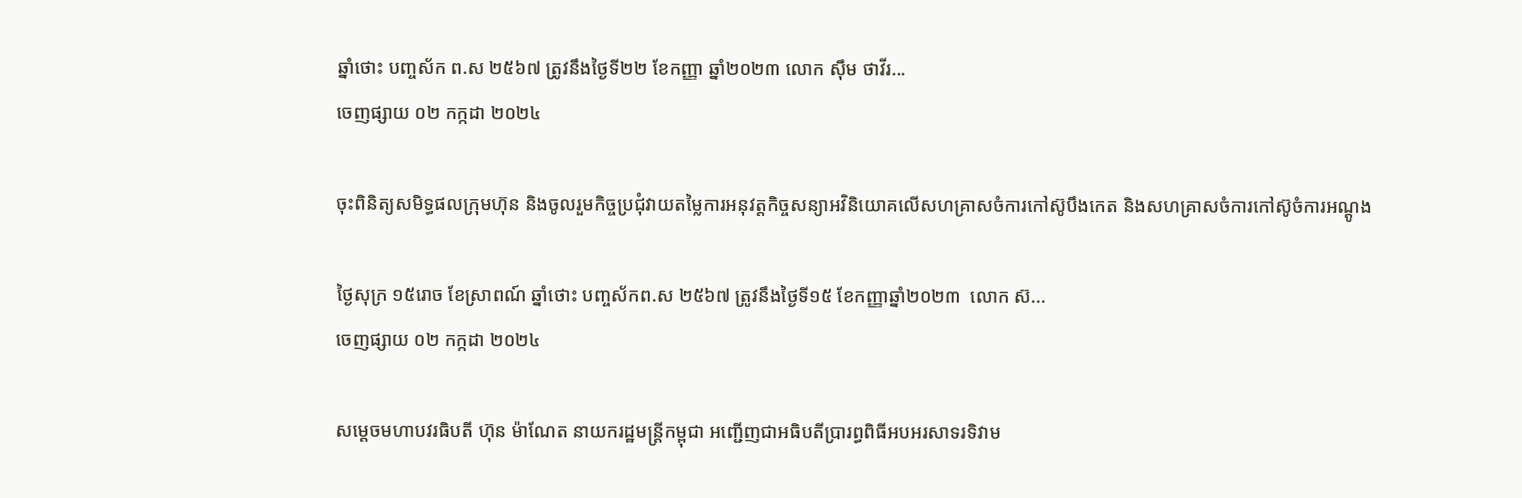ឆ្នាំថោះ បញ្ចស័ក ព.ស ២៥៦៧ ត្រូវនឹងថ្ងៃទី២២ ខែកញ្ញា ឆ្នាំ២០២៣ លោក ស៊ឹម ថាវីរ...
ចេញផ្សាយ ០២ កក្កដា ២០២៤

ចុះពិនិត្យសមិទ្ធផលក្រុមហ៊ុន និងចូលរួមកិច្ចប្រជុំវាយតម្លៃការអនុវត្តកិច្ចសន្យាអវិនិយោគលើសហគ្រាសចំការកៅស៊ូបឹងកេត និងសហគ្រាសចំការកៅស៊ូចំការអណ្តូង

ថ្ងៃសុក្រ ១៥រោច ខែស្រាពណ៍ ឆ្នាំថោះ បញ្ចស័កព.ស ២៥៦៧ ត្រូវនឹងថ្ងៃទី១៥ ខែកញ្ញាឆ្នាំ២០២៣  លោក ស៊...
ចេញផ្សាយ ០២ កក្កដា ២០២៤

សម្តេចមហាបវរធិបតី ហ៊ុន ម៉ាណែត នាយករដ្ឋមន្ត្រីកម្ពុជា អញ្ជើញជាអធិបតីប្រារព្ធពិធីអបអរសាទរទិវាម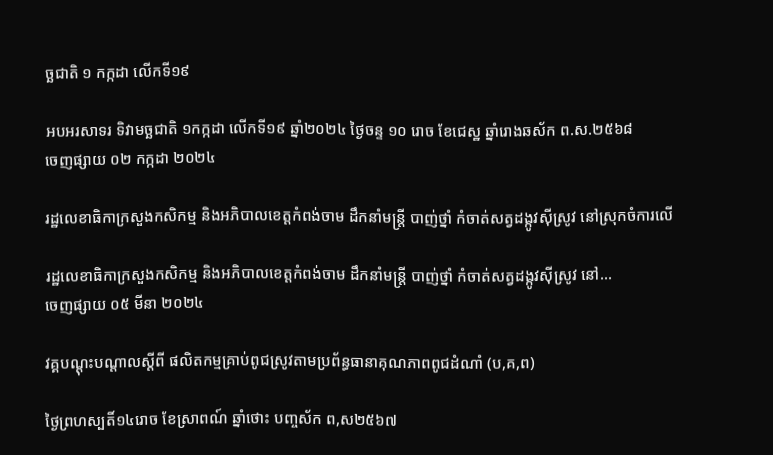ច្ឆជាតិ ១ កក្កដា លើកទី១៩

អបអរសាទរ ទិវាមច្ឆជាតិ ១កក្កដា លើកទី១៩ ឆ្នាំ២០២៤ ថ្ងៃចន្ទ ១០ រោច ខែជេស្ឋ ឆ្នាំរោងឆស័ក ព.ស.២៥៦៨
ចេញផ្សាយ ០២ កក្កដា ២០២៤

រដ្ឋលេខាធិកាក្រសួងកសិកម្ម និងអភិបាលខេត្តកំពង់ចាម ដឹកនាំមន្ត្រី បាញ់ថ្នាំ កំចាត់សត្វដង្កូវសុីស្រូវ នៅស្រុកចំការលើ

រដ្ឋលេខាធិកាក្រសួងកសិកម្ម និងអភិបាលខេត្តកំពង់ចាម ដឹកនាំមន្ត្រី បាញ់ថ្នាំ កំចាត់សត្វដង្កូវសុីស្រូវ នៅ...
ចេញផ្សាយ ០៥ មីនា ២០២៤

វគ្គបណ្តុះបណ្តាលស្តីពី ផលិតកម្មគ្រាប់ពូជស្រូវតាមប្រព័ន្ធធានាគុណភាពពូជដំណាំ (ប,គ,ព)

ថ្ងៃព្រហស្បតិ៍១៤រោច ខែស្រាពណ៍ ឆ្នាំថោះ បញ្ចស័ក ព,ស២៥៦៧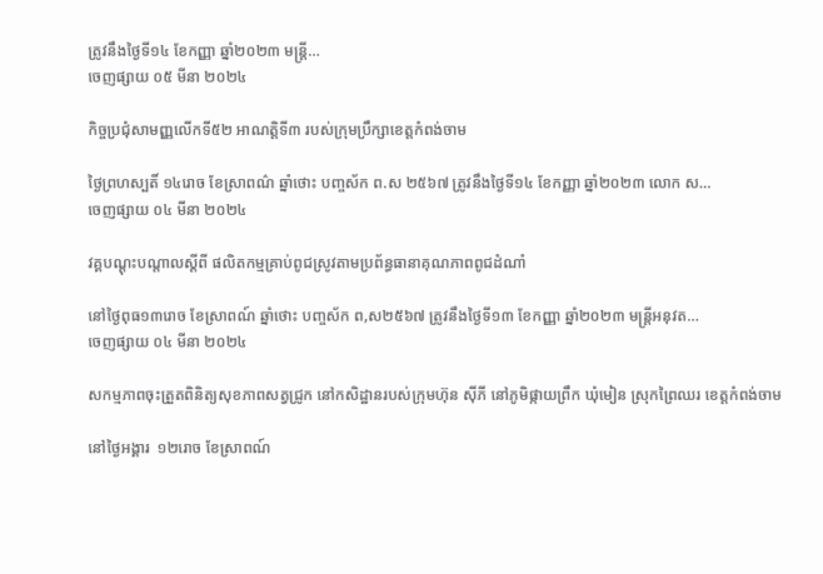ត្រូវនឹងថ្ងៃទី១៤ ខែកញ្ញា ឆ្នាំ២០២៣ មន្រ្តី...
ចេញផ្សាយ ០៥ មីនា ២០២៤

កិច្ចប្រជុំសាមញ្ញលើកទី៥២ អាណត្តិទី៣ របស់ក្រុមប្រឹក្សាខេត្តកំពង់ចាម

ថ្ងៃព្រហស្បតិ៍ ១៤រោច ខែស្រាពណ៌ ឆ្នាំថោះ បញ្ចស័ក ព.ស ២៥៦៧ ត្រូវនឹងថ្ងៃទី១៤ ខែកញ្ញា ឆ្នាំ២០២៣ លោក ស...
ចេញផ្សាយ ០៤ មីនា ២០២៤

វគ្គបណ្តុះបណ្តាលស្តីពី ផលិតកម្មគ្រាប់ពូជស្រូវតាមប្រព័ន្ធធានាគុណភាពពូជដំណាំ

នៅថ្ងៃពុធ១៣រោច ខែស្រាពណ៍ ឆ្នាំថោះ បញ្ចស័ក ព,ស២៥៦៧ ត្រូវនឹងថ្ងៃទី១៣ ខែកញ្ញា ឆ្នាំ២០២៣ មន្រ្តីអនុវត...
ចេញផ្សាយ ០៤ មីនា ២០២៤

សកម្មភាពចុះត្រួតពិនិត្យសុខភាពសត្វជ្រូក នៅកសិដ្ឋានរបស់ក្រុមហ៊ុន ស៊ីភី នៅភូមិផ្កាយព្រឹក ឃុំមៀន ស្រុកព្រៃឈរ ខេត្តកំពង់ចាម

នៅថ្ងៃអង្គារ  ១២រោច ខែស្រាពណ៍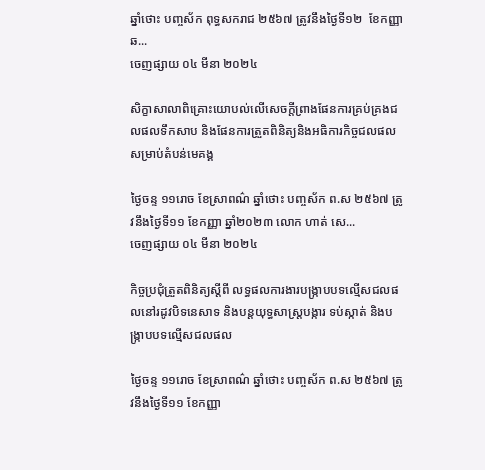ឆ្នាំថោះ បញ្ចស័ក ពុទ្ធសករាជ ២៥៦៧ ត្រូវនឹងថ្ងៃទី១២  ខែកញ្ញា ឆ...
ចេញផ្សាយ ០៤ មីនា ២០២៤

សិក្ខាសាលាពិគ្រោះយោបល់លើសេចក្តីព្រាងផែនការគ្រប់គ្រងជលផលទឹកសាប និងផែនការត្រួតពិនិត្យនិងអធិការកិច្ចជលផល សម្រាប់តំបន់មេគង្គ

ថ្ងៃចន្ទ ១១រោច ខែស្រាពណ៌ ឆ្នាំថោះ បញ្ចស័ក ព.ស ២៥៦៧ ត្រូវនឹងថ្ងៃទី១១ ខែកញ្ញា ឆ្នាំ២០២៣ លោក ហាត់ សេ...
ចេញផ្សាយ ០៤ មីនា ២០២៤

កិច្ចប្រជុំត្រួតពិនិត្យស្តីពី លទ្ធផលការងារបង្រ្កាបបទល្មើសជលផលនៅរដូវបិទនេសាទ និងបន្តយុទ្ធសាស្ត្របង្ការ ទប់ស្កាត់ និងបង្ក្រាបបទល្មើសជលផល

ថ្ងៃចន្ទ ១១រោច ខែស្រាពណ៌ ឆ្នាំថោះ បញ្ចស័ក ព.ស ២៥៦៧ ត្រូវនឹងថ្ងៃទី១១ ខែកញ្ញា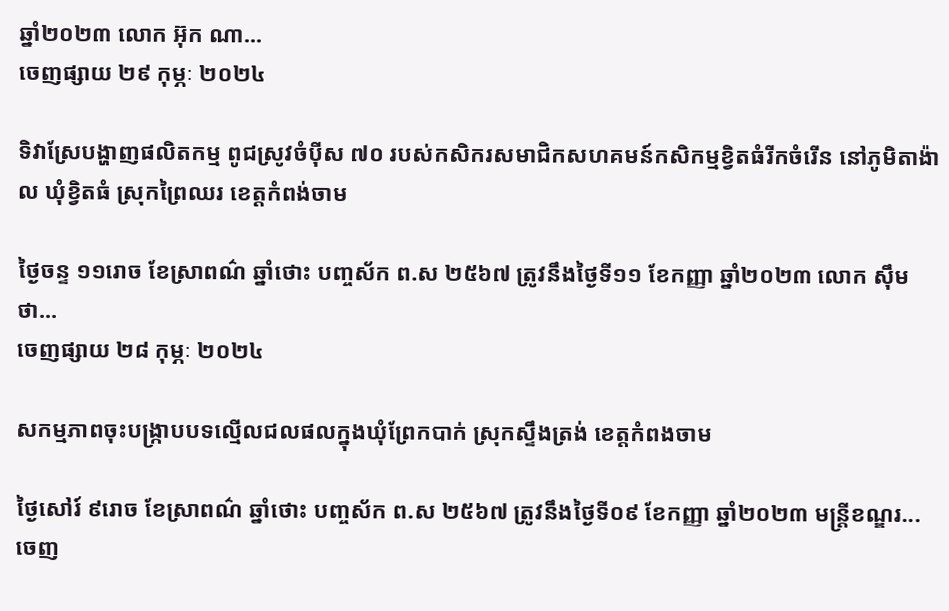ឆ្នាំ២០២៣ លោក អ៊ុក ណា...
ចេញផ្សាយ ២៩ កុម្ភៈ ២០២៤

ទិវាស្រែបង្ហាញផលិតកម្ម ពូជស្រូវចំប៉ីស ៧០ របស់កសិករសមាជិកសហគមន៍កសិកម្មខ្វិតធំរីកចំរើន នៅភូមិតាង៉ាល ឃុំខ្វិតធំ ស្រុកព្រៃឈរ ខេត្តកំពង់ចាម

ថ្ងៃចន្ទ ១១រោច ខែស្រាពណ៌ ឆ្នាំថោះ បញ្ចស័ក ព.ស ២៥៦៧ ត្រូវនឹងថ្ងៃទី១១ ខែកញ្ញា ឆ្នាំ២០២៣ លោក ស៊ឹម ថា...
ចេញផ្សាយ ២៨ កុម្ភៈ ២០២៤

សកម្មភាពចុះបង្ក្រាបបទល្មេីលជលផលក្នុងឃុំព្រែកបាក់ ស្រុកស្ទឹងត្រង់ ខេត្តកំពងចាម

ថ្ងៃសៅរ៍ ៩រោច ខែស្រាពណ៌ ឆ្នាំថោះ បញ្ចស័ក ព.ស ២៥៦៧ ត្រូវនឹងថ្ងៃទី០៩ ខែកញ្ញា ឆ្នាំ២០២៣ មន្ត្រីខណ្ឌរ...
ចេញ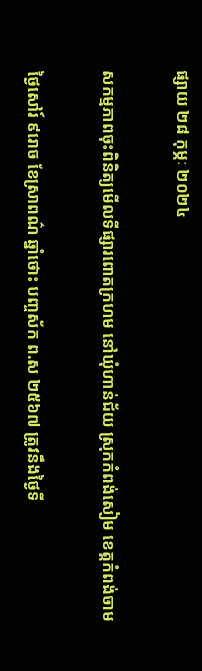ផ្សាយ ២៨ កុម្ភៈ ២០២៤

សកម្មភាពចុះពិនិត្យមើលទីផ្សារពោតក្រហម នៅឃុំហាន់ជ័យ ស្រុកកំពង់សៀម ខេត្តកំពង់ចាម

ថ្ងៃសៅរ៍ ៩រោច ខែស្រាពណ៌ ឆ្នាំថោះ បញ្ចស័ក ព.ស ២៥៦៧ ត្រូវនឹងថ្ងៃទី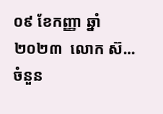០៩ ខែកញ្ញា ឆ្នាំ២០២៣  លោក ស៊...
ចំនួន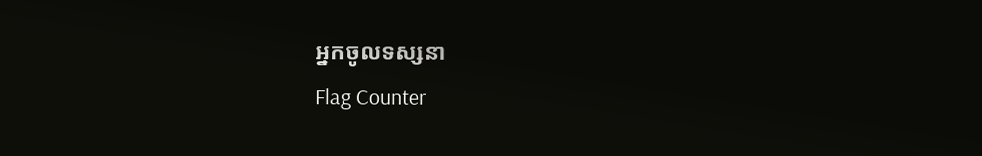អ្នកចូលទស្សនា
Flag Counter